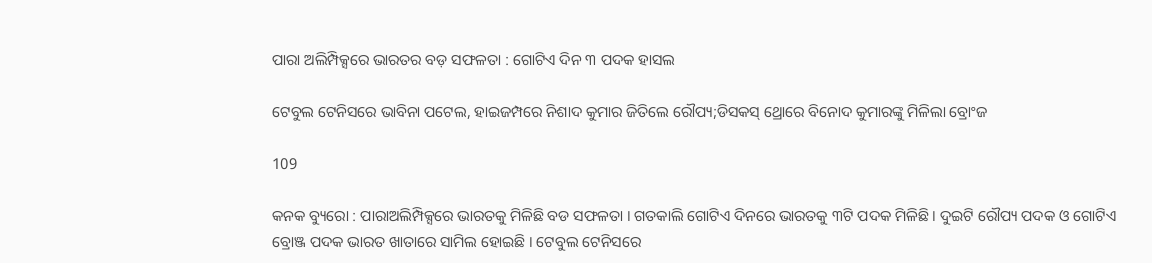ପାରା ଅଲିମ୍ପିକ୍ସରେ ଭାରତର ବଡ଼ ସଫଳତା : ଗୋଟିଏ ଦିନ ୩ ପଦକ ହାସଲ

ଟେବୁଲ ଟେନିସରେ ଭାବିନା ପଟେଲ, ହାଇଜମ୍ପରେ ନିଶାଦ କୁମାର ଜିତିଲେ ରୌପ୍ୟ;ଡିସକସ୍ ଥ୍ରୋରେ ବିନୋଦ କୁମାରଙ୍କୁ ମିଳିଲା ବ୍ରୋଂଜ

109

କନକ ବ୍ୟୁରୋ : ପାରାଅଲିମ୍ପିକ୍ସରେ ଭାରତକୁ ମିଳିଛି ବଡ ସଫଳତା । ଗତକାଲି ଗୋଟିଏ ଦିନରେ ଭାରତକୁ ୩ଟି ପଦକ ମିଳିଛି । ଦୁଇଟି ରୌପ୍ୟ ପଦକ ଓ ଗୋଟିଏ ବ୍ରୋଞ୍ଜ ପଦକ ଭାରତ ଖାତାରେ ସାମିଲ ହୋଇଛି । ଟେବୁଲ ଟେନିସରେ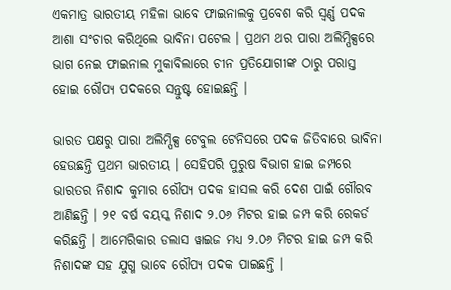ଏକମାତ୍ର ଭାରତୀୟ ମହିଳା ଭାବେ ଫାଇନାଲକୁ ପ୍ରବେଶ କରି ସ୍ୱର୍ଣ୍ଣ ପଦକ ଆଶା ସଂଚାର କରିଥିଲେ ଭାବିନା ପଟେଲ । ପ୍ରଥମ ଥର ପାରା ଅଲିମ୍ପିକ୍ସରେ ଭାଗ ନେଇ ଫାଇନାଲ ମୁକାବିଲାରେ ଚୀନ ପ୍ରତିଯୋଗୀଙ୍କ ଠାରୁ ପରାସ୍ତ ହୋଇ ରୌପ୍ୟ ପଦକରେ ସନ୍ତୁଷ୍ଟ ହୋଇଛନ୍ତି ।

ଭାରତ ପକ୍ଷରୁ ପାରା ଅଲିମ୍ପିକ୍ସ ଟେବୁଲ ଟେନିସରେ ପଦକ ଜିତିବାରେ ଭାବିନା ହେଉଛନ୍ତି ପ୍ରଥମ ଭାରତୀୟ । ସେହିପରି ପୁରୁଷ ବିଭାଗ ହାଇ ଜମ୍ପରେ ଭାରତର ନିଶାଦ କୁମାର ରୌପ୍ୟ ପଦକ ହାସଲ କରି ଦେଶ ପାଇଁ ଗୌରବ ଆଣିଛନ୍ତି । ୨୧ ବର୍ଷ ବୟସ୍କ ନିଶାଦ ୨.୦୬ ମିଟର ହାଇ ଜମ୍ପ କରି ରେକର୍ଡ କରିଛନ୍ତି । ଆମେରିକାର ଡଲାସ ୱାଇଜ ମଧ୍ୟ ୨.୦୬ ମିଟର ହାଇ ଜମ୍ପ କରି ନିଶାଦଙ୍କ ସହ ଯୁଗ୍ମ ଭାବେ ରୌପ୍ୟ ପଦକ ପାଇଛନ୍ତି ।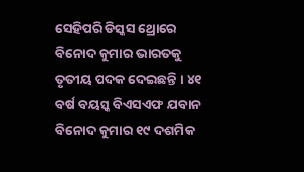ସେହିପରି ଡିସ୍କସ ଥ୍ରୋରେ ବିନୋଦ କୁମାର ଭାରତକୁ ତୃତୀୟ ପଦକ ଦେଇଛନ୍ତି । ୪୧ ବର୍ଷ ବୟସ୍କ ବିଏସଏଫ ଯବାନ ବିନୋଦ କୁମାର ୧୯ ଦଶମିକ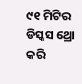୯୧ ମିଟିର ଡିସ୍କସ ଥ୍ରୋ କରି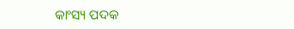କାଂସ୍ୟ ପଦକ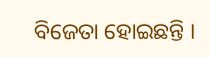ବିଜେତା ହୋଇଛନ୍ତି ।